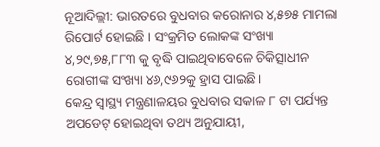ନୂଆଦିଲ୍ଲୀ: ଭାରତରେ ବୁଧବାର କରୋନାର ୪,୫୭୫ ମାମଲା ରିପୋର୍ଟ ହୋଇଛି । ସଂକ୍ରମିତ ଲୋକଙ୍କ ସଂଖ୍ୟା ୪,୨୯,୭୫,୮୮୩ କୁ ବୃଦ୍ଧି ପାଇଥିବାବେଳେ ଚିକିତ୍ସାଧୀନ ରୋଗୀଙ୍କ ସଂଖ୍ୟା ୪୬,୯୬୨କୁ ହ୍ରାସ ପାଇଛି।
କେନ୍ଦ୍ର ସ୍ୱାସ୍ଥ୍ୟ ମନ୍ତ୍ରଣାଳୟର ବୁଧବାର ସକାଳ ୮ ଟା ପର୍ଯ୍ୟନ୍ତ ଅପଡେଟ୍ ହୋଇଥିବା ତଥ୍ୟ ଅନୁଯାୟୀ,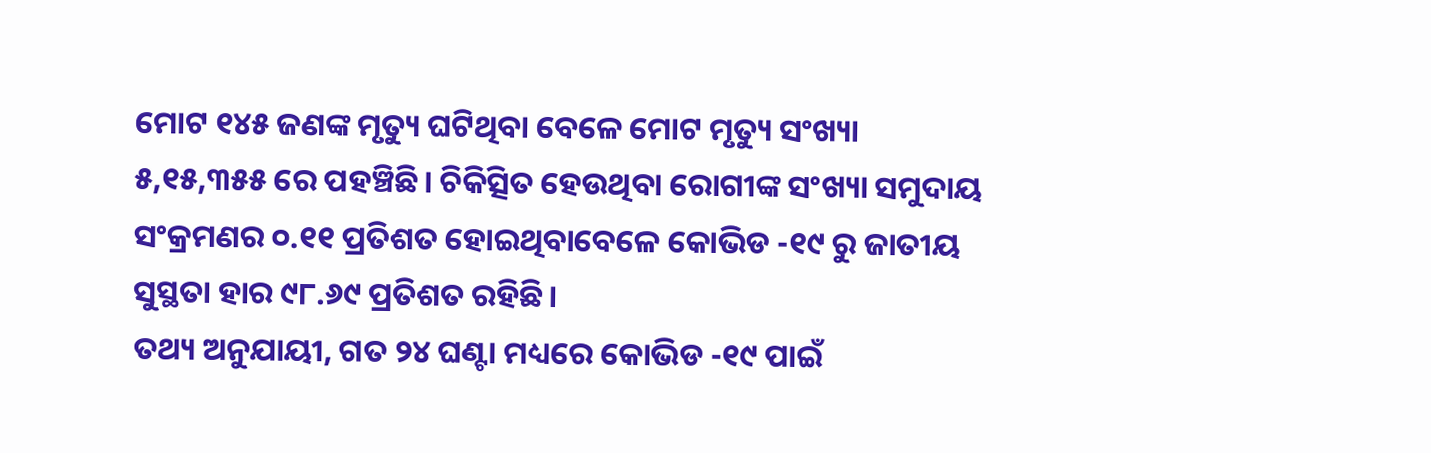ମୋଟ ୧୪୫ ଜଣଙ୍କ ମୃତ୍ୟୁ ଘଟିଥିବା ବେଳେ ମୋଟ ମୃତ୍ୟୁ ସଂଖ୍ୟା ୫,୧୫,୩୫୫ ରେ ପହଞ୍ଚିଛି। ଚିକିତ୍ସିତ ହେଉଥିବା ରୋଗୀଙ୍କ ସଂଖ୍ୟା ସମୁଦାୟ ସଂକ୍ରମଣର ୦.୧୧ ପ୍ରତିଶତ ହୋଇଥିବାବେଳେ କୋଭିଡ -୧୯ ରୁ ଜାତୀୟ ସୁସ୍ଥତା ହାର ୯୮.୬୯ ପ୍ରତିଶତ ରହିଛି।
ତଥ୍ୟ ଅନୁଯାୟୀ, ଗତ ୨୪ ଘଣ୍ଟା ମଧ୍ୟରେ କୋଭିଡ -୧୯ ପାଇଁ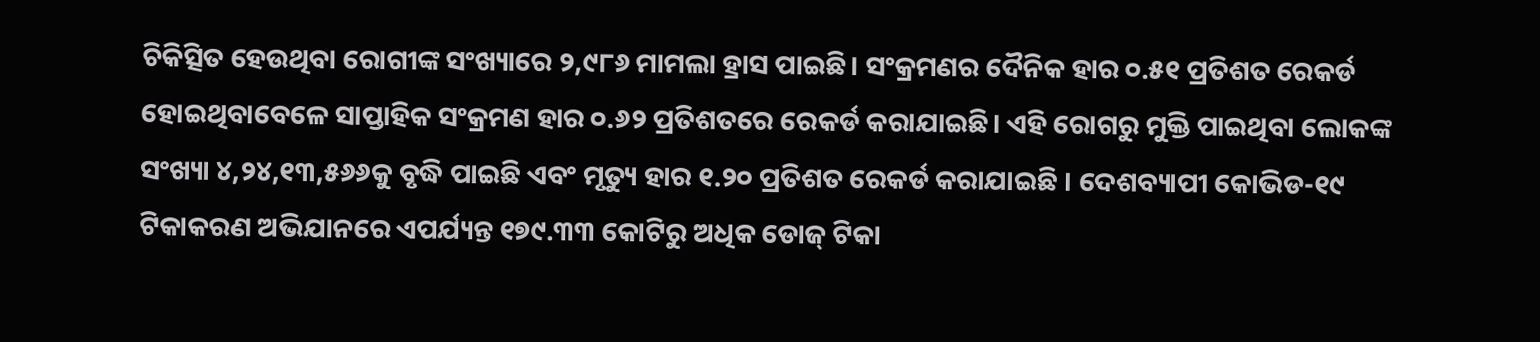ଚିକିତ୍ସିତ ହେଉଥିବା ରୋଗୀଙ୍କ ସଂଖ୍ୟାରେ ୨,୯୮୬ ମାମଲା ହ୍ରାସ ପାଇଛି। ସଂକ୍ରମଣର ଦୈନିକ ହାର ୦.୫୧ ପ୍ରତିଶତ ରେକର୍ଡ ହୋଇଥିବାବେଳେ ସାପ୍ତାହିକ ସଂକ୍ରମଣ ହାର ୦.୬୨ ପ୍ରତିଶତରେ ରେକର୍ଡ କରାଯାଇଛି। ଏହି ରୋଗରୁ ମୁକ୍ତି ପାଇଥିବା ଲୋକଙ୍କ ସଂଖ୍ୟା ୪,୨୪,୧୩,୫୬୬କୁ ବୃଦ୍ଧି ପାଇଛି ଏବଂ ମୃତ୍ୟୁ ହାର ୧.୨୦ ପ୍ରତିଶତ ରେକର୍ଡ କରାଯାଇଛି । ଦେଶବ୍ୟାପୀ କୋଭିଡ-୧୯ ଟିକାକରଣ ଅଭିଯାନରେ ଏପର୍ଯ୍ୟନ୍ତ ୧୭୯.୩୩ କୋଟିରୁ ଅଧିକ ଡୋଜ୍ ଟିକା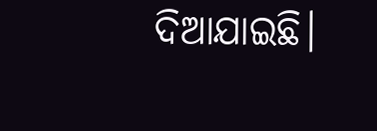ଦିଆଯାଇଛି।